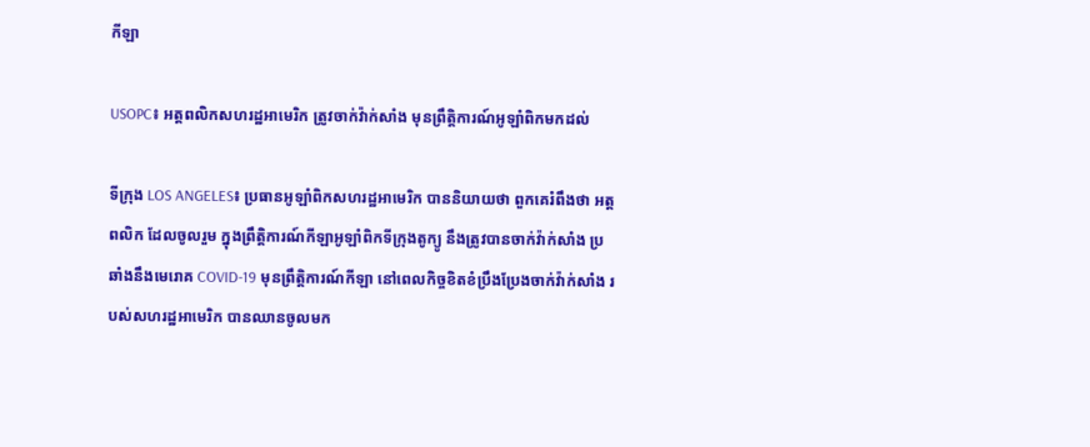កីឡា

USOPC៖ អត្តពលិកសហរដ្ឋអាមេរិក ត្រូវចាក់វ៉ាក់សាំង មុនព្រឹត្តិការណ៍អូឡាំពិកមកដល់

ទីក្រុង LOS ANGELES៖ ប្រធានអូឡាំពិកសហរដ្ឋអាមេរិក បាននិយាយថា ពួកគេរំពឹងថា អត្តពលិក ដែលចូលរួម ក្នុងព្រឹត្តិការណ៍កីឡាអូឡាំពិកទីក្រុងតូក្យូ នឹងត្រូវបានចាក់វ៉ាក់សាំង ប្រឆាំងនឹងមេរោគ COVID-19 មុនព្រឹត្តិការណ៍កីឡា នៅពេលកិច្ចខិតខំប្រឹងប្រែងចាក់វ៉ាក់សាំង របស់សហរដ្ឋអាមេរិក បានឈានចូលមក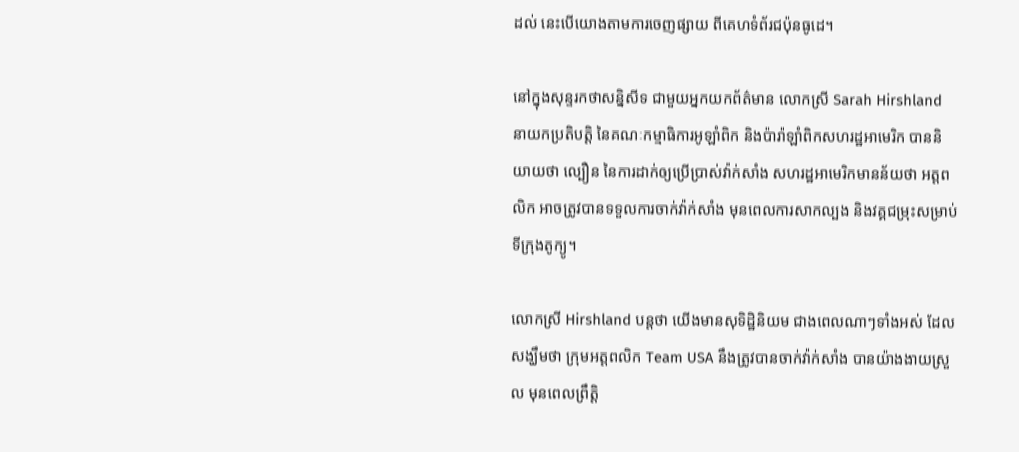ដល់ នេះបើយោងតាមការចេញផ្សាយ ពីគេហទំព័រជប៉ុនធូដេ។

នៅក្នុងសុន្ទរកថាសន្និសីទ ជាមួយអ្នកយកព័ត៌មាន លោកស្រី Sarah Hirshland នាយកប្រតិបត្តិ នៃគណៈកម្មាធិការអូឡាំពិក និងប៉ារ៉ាឡាំពិកសហរដ្ឋអាមេរិក បាននិយាយថា ល្បឿន នៃការដាក់ឲ្យប្រើប្រាស់វ៉ាក់សាំង សហរដ្ឋអាមេរិកមានន័យថា អត្តពលិក អាចត្រូវបានទទួលការចាក់វ៉ាក់សាំង មុនពេលការសាកល្បង និងវគ្គជម្រុះសម្រាប់ទីក្រុងតូក្យូ។

លោកស្រី Hirshland បន្តថា យើងមានសុទិដ្ឋិនិយម ជាងពេលណាៗទាំងអស់ ដែលសង្ឃឹមថា ក្រុមអត្តពលិក Team USA នឹងត្រូវបានចាក់វ៉ាក់សាំង បានយ៉ាងងាយស្រួល មុនពេលព្រឹត្តិ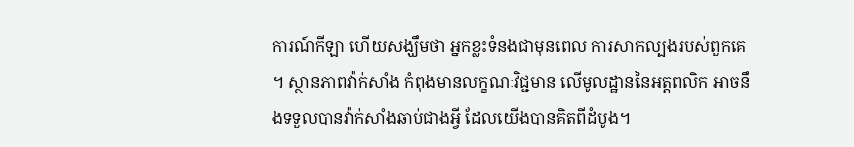ការណ៍កីឡា ហើយសង្ឃឹមថា អ្នកខ្លះទំនងជាមុនពេល ការសាកល្បងរបស់ពួកគេ ។ ស្ថានភាពវ៉ាក់សាំង កំពុងមានលក្ខណៈវិជ្ជមាន លើមូលដ្ឋាននៃអត្តពលិក អាចនឹងទទួលបានវ៉ាក់សាំងឆាប់ជាងអ្វី ដែលយើងបានគិតពីដំបូង។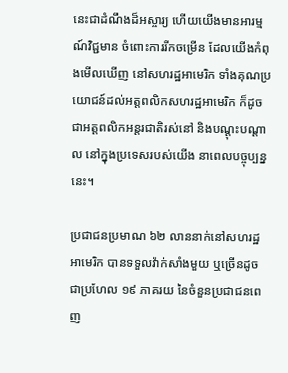នេះជាដំណឹងដ៏អស្ចារ្យ ហើយយើងមានអារម្មណ៍វិជ្ជមាន ចំពោះការរីកចម្រើន ដែលយើងកំពុងមើលឃើញ នៅសហរដ្ឋអាមេរិក ទាំងគុណប្រយោជន៍ដល់អត្តពលិកសហរដ្ឋអាមេរិក ក៏ដូចជាអត្តពលិកអន្តរជាតិរស់នៅ និងបណ្តុះបណ្តាល នៅក្នុងប្រទេសរបស់យើង នាពេលបច្ចុប្បន្ននេះ។

ប្រជាជនប្រមាណ ៦២ លាននាក់នៅសហរដ្ឋអាមេរិក បានទទួលវ៉ាក់សាំងមួយ ឬច្រើនដូចជាប្រហែល ១៩ ភាគរយ នៃចំនួនប្រជាជនពេញ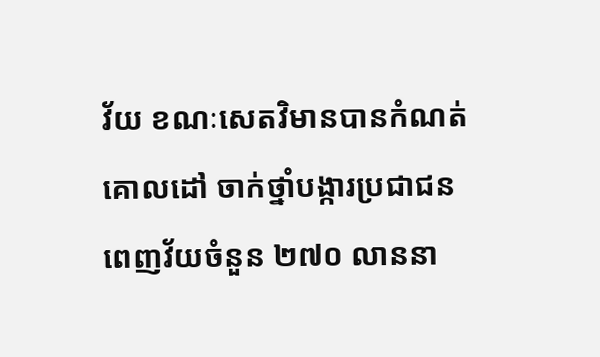វ័យ ខណៈសេតវិមានបានកំណត់គោលដៅ ចាក់ថ្នាំបង្ការប្រជាជនពេញវ័យចំនួន ២៧០ លាននា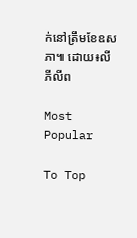ក់នៅត្រឹមខែឧសភា៕ ដោយ៖លី ភីលីព

Most Popular

To Top